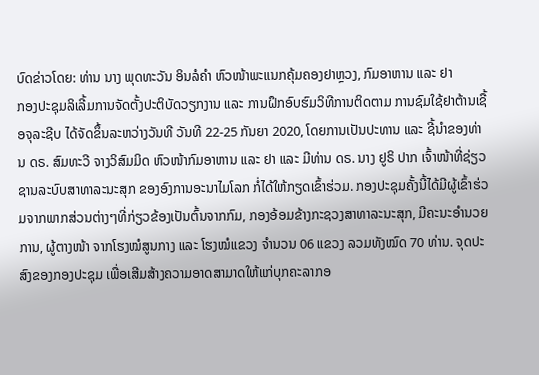ບົດຂ່າວໂດຍ: ທ່ານ ນາງ ພຸດທະວັນ ອິນລໍຄຳ ຫົວໜ້າພະແນກຄຸ້ມຄອງຢາຫຼວງ, ກົມອາຫານ ແລະ ຢາ
ກອງປະຊຸມລິເລີ້ມການຈັດຕັ້ງປະຕິບັດວຽກງານ ແລະ ການຝຶກອົບຮົມວິທີການຕິດຕາມ ການຊົມໃຊ້ຢາຕ້ານເຊື້ອຈຸລະຊີບ ໄດ້ຈັດຂຶ້ນລະຫວ່າງວັນທີ ວັນທີ 22-25 ກັນຍາ 2020, ໂດຍການເປັນປະທານ ແລະ ຊີ້ນຳຂອງທ່ານ ດຣ. ສົມທະວີ ຈາງວິສົມມິດ ຫົວໜ້າກົມອາຫານ ແລະ ຢາ ແລະ ມີທ່ານ ດຣ. ນາງ ຢູຣິ ປາກ ເຈົ້າໜ້າທີ່ຊ່ຽວຊານລະບົບສາທາລະນະສຸກ ຂອງອົງການອະນາໄມໂລກ ກໍ່ໄດ້ໃຫ້ກຽດເຂົ້າຮ່ວມ. ກອງປະຊຸມຄັ້ງນີ້ໄດ້ມີຜູ້ເຂົ້າຮ່ວມຈາກພາກສ່ວນຕ່າງໆທີ່ກ່ຽວຂ້ອງເປັນຕົ້ນຈາກກົມ, ກອງອ້ອມຂ້າງກະຊວງສາທາລະນະສຸກ, ມີຄະນະອຳນວຍການ, ຜູ້ຕາງໜ້າ ຈາກໂຮງໝໍສູນກາງ ແລະ ໂຮງໝໍແຂວງ ຈຳນວນ 06 ແຂວງ ລວມທັງໝົດ 70 ທ່ານ. ຈຸດປະສົງຂອງກອງປະຊຸມ ເພື່ອເສີມສ້າງຄວາມອາດສາມາດໃຫ້ແກ່ບຸກຄະລາກອ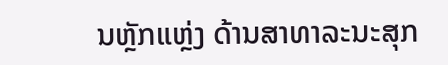ນຫຼັກແຫຼ່ງ ດ້ານສາທາລະນະສຸກ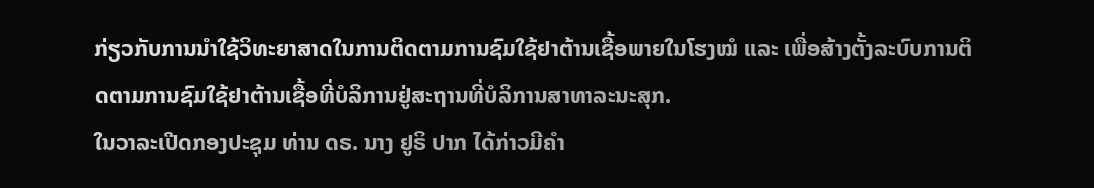ກ່ຽວກັບການນຳໃຊ້ວິທະຍາສາດໃນການຕິດຕາມການຊົມໃຊ້ຢາຕ້ານເຊື້ອພາຍໃນໂຮງໝໍ ແລະ ເພື່ອສ້າງຕັ້ງລະບົບການຕິດຕາມການຊົມໃຊ້ຢາຕ້ານເຊື້ອທີ່ບໍລິການຢູ່ສະຖານທີ່ບໍລິການສາທາລະນະສຸກ.
ໃນວາລະເປີດກອງປະຊຸມ ທ່ານ ດຣ. ນາງ ຢູຣິ ປາກ ໄດ້ກ່າວມີຄຳ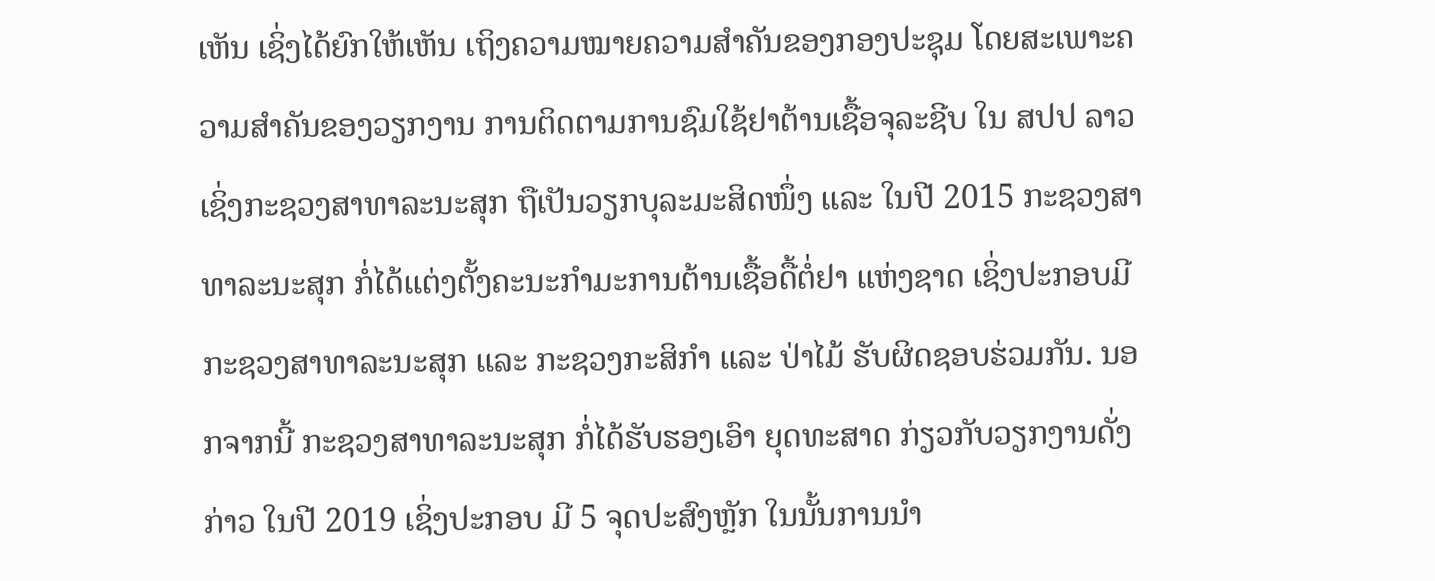ເຫັນ ເຊິ່ງໄດ້ຍົກໃຫ້ເຫັນ ເຖິງຄວາມໝາຍຄວາມສຳຄັນຂອງກອງປະຊຸມ ໂດຍສະເພາະຄວາມສຳຄັນຂອງວຽກງານ ການຕິດຕາມການຊົມໃຊ້ຢາຕ້ານເຊື້ອຈຸລະຊີບ ໃນ ສປປ ລາວ ເຊິ່ງກະຊວງສາທາລະນະສຸກ ຖືເປັນວຽກບຸລະມະສິດໜຶ່ງ ແລະ ໃນປີ 2015 ກະຊວງສາທາລະນະສຸກ ກໍ່ໄດ້ແຕ່ງຕັ້ງຄະນະກຳມະການຕ້ານເຊື້ອດື້ຕໍ່ຢາ ແຫ່ງຊາດ ເຊິ່ງປະກອບມີກະຊວງສາທາລະນະສຸກ ແລະ ກະຊວງກະສິກຳ ແລະ ປ່າໄມ້ ຮັບຜິດຊອບຮ່ວມກັນ. ນອກຈາກນີ້ ກະຊວງສາທາລະນະສຸກ ກໍ່ໄດ້ຮັບຮອງເອົາ ຍຸດທະສາດ ກ່ຽວກັບວຽກງານດັ່ງກ່າວ ໃນປີ 2019 ເຊິ່ງປະກອບ ມີ 5 ຈຸດປະສົງຫຼັກ ໃນນັ້ນການນຳ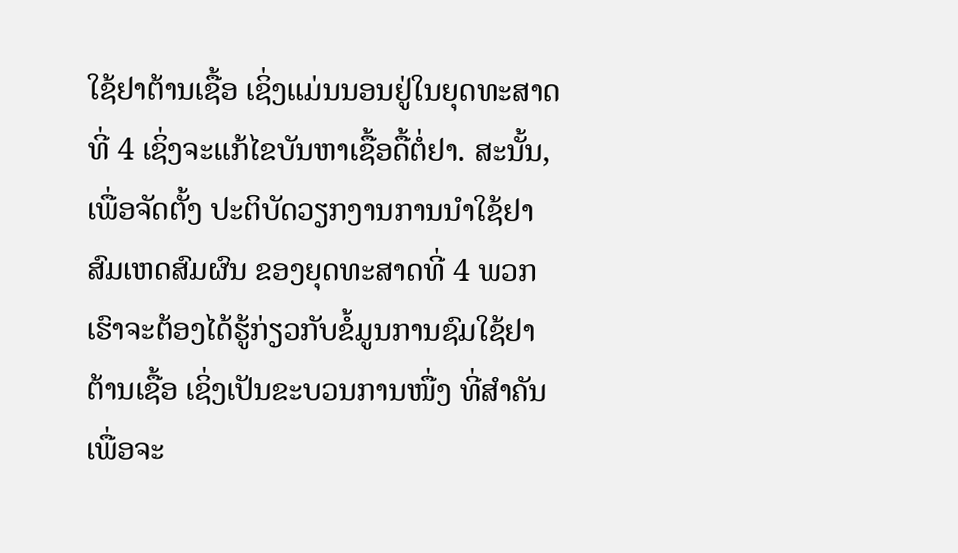ໃຊ້ຢາຕ້ານເຊື້ອ ເຊິ່ງແມ່ນນອນຢູ່ໃນຍຸດທະສາດທີ່ 4 ເຊິ່ງຈະແກ້ໄຂບັນຫາເຊື້ອດື້ຕໍ່ຢາ. ສະນັ້ນ, ເພື່ອຈັດຕັ້ງ ປະຕິບັດວຽກງານການນຳໃຊ້ຢາ ສົມເຫດສົມຜົນ ຂອງຍຸດທະສາດທີ່ 4 ພວກເຮົາຈະຕ້ອງໄດ້ຮູ້ກ່ຽວກັບຂໍ້ມູນການຊົມໃຊ້ຢາຕ້ານເຊື້ອ ເຊິ່ງເປັນຂະບວນການໜື່ງ ທີ່ສຳຄັນ ເພື່ອຈະ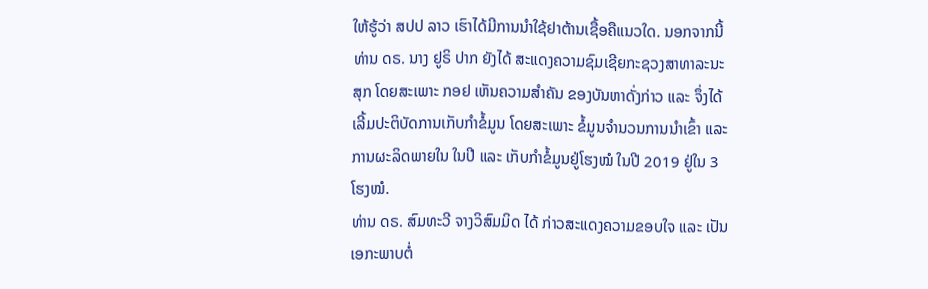ໃຫ້ຮູ້ວ່າ ສປປ ລາວ ເຮົາໄດ້ມີການນຳໃຊ້ຢາຕ້ານເຊື້ອຄືແນວໃດ. ນອກຈາກນີ້ທ່ານ ດຣ. ນາງ ຢູຣິ ປາກ ຍັງໄດ້ ສະແດງຄວາມຊົມເຊີຍກະຊວງສາທາລະນະສຸກ ໂດຍສະເພາະ ກອຢ ເຫັນຄວາມສຳຄັນ ຂອງບັນຫາດັ່ງກ່າວ ແລະ ຈຶ່ງໄດ້ເລີ້ມປະຕິບັດການເກັບກຳຂໍ້ມູນ ໂດຍສະເພາະ ຂໍ້ມູນຈຳນວນການນຳເຂົ້າ ແລະ ການຜະລິດພາຍໃນ ໃນປີ ແລະ ເກັບກຳຂໍ້ມູນຢູ່ໂຮງໝໍ ໃນປີ 2019 ຢູ່ໃນ 3 ໂຮງໝໍ.
ທ່ານ ດຣ. ສົມທະວີ ຈາງວິສົມມິດ ໄດ້ ກ່າວສະແດງຄວາມຂອບໃຈ ແລະ ເປັນເອກະພາບຕໍ່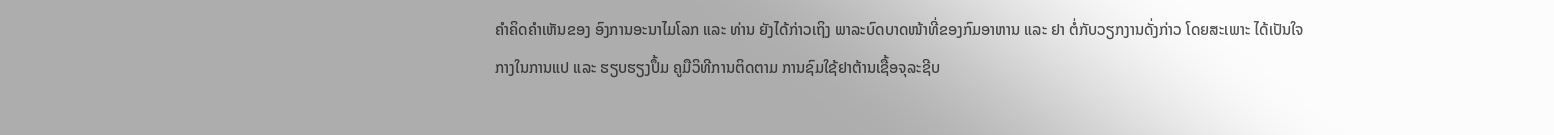ຄຳຄິດຄຳເຫັນຂອງ ອົງການອະນາໄມໂລກ ແລະ ທ່ານ ຍັງໄດ້ກ່າວເຖິງ ພາລະບົດບາດໜ້າທີ່ຂອງກົມອາຫານ ແລະ ຢາ ຕໍ່ກັບວຽກງານດັ່ງກ່າວ ໂດຍສະເພາະ ໄດ້ເປັນໃຈກາງໃນການແປ ແລະ ຮຽບຮຽງປຶ້ມ ຄູມືວິທີການຕິດຕາມ ການຊົມໃຊ້ຢາຕ້ານເຊື້ອຈຸລະຊີບ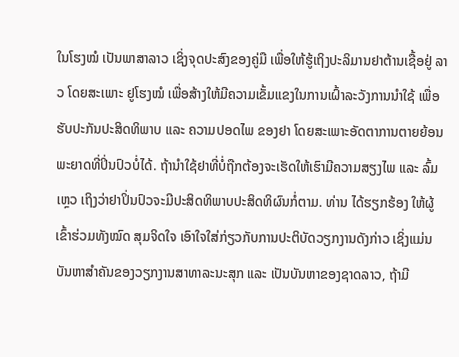ໃນໂຮງໝໍ ເປັນພາສາລາວ ເຊິ່ງຈຸດປະສົງຂອງຄູ່ມື ເພື່ອໃຫ້ຮູ້ເຖິງປະລິມານຢາຕ້ານເຊື້ອຢູ່ ລາວ ໂດຍສະເພາະ ຢູໂຮງໝໍ ເພື່ອສ້າງໃຫ້ມີຄວາມເຂັ້ມແຂງໃນການເຝົ້າລະວັງການນຳໃຊ້ ເພື່ອຮັບປະກັນປະສິດທິພາບ ແລະ ຄວາມປອດໄພ ຂອງຢາ ໂດຍສະເພາະອັດຕາການຕາຍຍ້ອນພະຍາດທີ່ປິ່ນປົວບໍ່ໄດ້. ຖ້ານຳໃຊ້ຢາທີ່ບໍ່ຖືກຕ້ອງຈະເຮັດໃຫ້ເຮົາມີຄວາມສຽງໄພ ແລະ ລົ້ມເຫຼວ ເຖິງວ່າຢາປິ່ນປົວຈະມີປະສິດທິພາບປະສິດທິຜົນກໍ່ຕາມ. ທ່ານ ໄດ້ຮຽກຮ້ອງ ໃຫ້ຜູ້ເຂົ້າຮ່ວມທັງໝົດ ສຸມຈິດໃຈ ເອົາໃຈໃສ່ກ່ຽວກັບການປະຕິບັດວຽກງານດັງກ່າວ ເຊິ່ງແມ່ນບັນຫາສຳຄັນຂອງວຽກງານສາທາລະນະສຸກ ແລະ ເປັນບັນຫາຂອງຊາດລາວ, ຖ້າມີ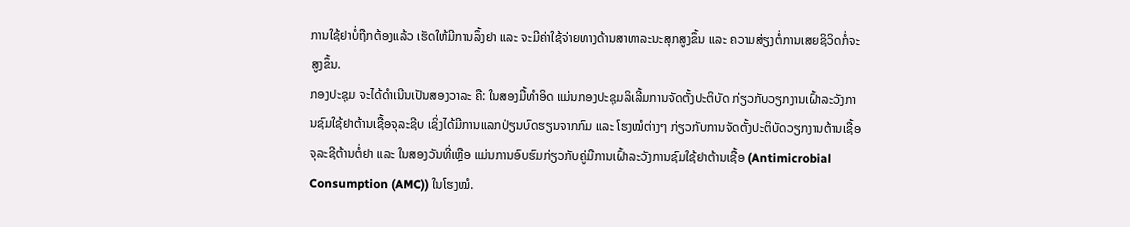ການໃຊ້ຢາບໍ່ຖືກຕ້ອງແລ້ວ ເຮັດໃຫ້ມີການລຶ້ງຢາ ແລະ ຈະມີຄ່າໃຊ້ຈ່າຍທາງດ້ານສາທາລະນະສຸກສູງຂຶ້ນ ແລະ ຄວາມສ່ຽງຕໍ່ການເສຍຊິວິດກໍ່ຈະສູງຂຶ້ນ.
ກອງປະຊຸມ ຈະໄດ້ດໍາເນີນເປັນສອງວາລະ ຄື: ໃນສອງມື້ທຳອິດ ແມ່ນກອງປະຊຸມລິເລີ້ມການຈັດຕັ້ງປະຕິບັດ ກ່ຽວກັບວຽກງານເຝົ້າລະວັງການຊົມໃຊ້ຢາຕ້ານເຊື້ອຈຸລະຊີບ ເຊິ່ງໄດ້ມີການແລກປ່ຽນບົດຮຽນຈາກກົມ ແລະ ໂຮງໝໍຕ່າງໆ ກ່ຽວກັບການຈັດຕັ້ງປະຕິບັດວຽກງານຕ້ານເຊື້ອຈຸລະຊີຕ້ານຕໍ່ຢາ ແລະ ໃນສອງວັນທີ່ເຫຼືອ ແມ່ນການອົບຮົມກ່ຽວກັບຄູ່ມືການເຝົ້າລະວັງການຊົມໃຊ້ຢາຕ້ານເຊື້ອ (Antimicrobial Consumption (AMC)) ໃນໂຮງໝໍ.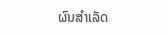ຜົນສຳເລັດ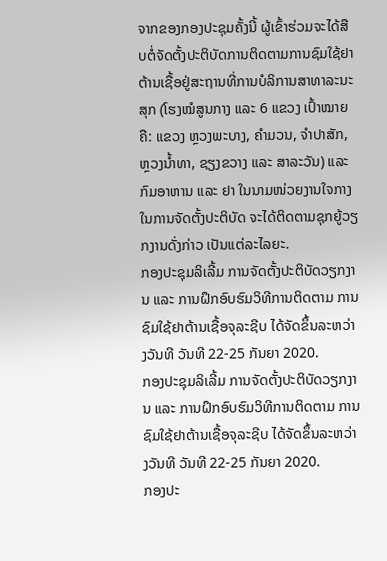ຈາກຂອງກອງປະຊຸມຄັ້ງນີ້ ຜູ້ເຂົ້າຮ່ວມຈະໄດ້ສືບຕໍ່ຈັດຕັ້ງປະຕິບັດການຕິດຕາມການຊົມໃຊ້ຢາຕ້ານເຊື້ອຢູ່ສະຖານທີ່ການບໍລິການສາທາລະນະສຸກ (ໂຮງໝໍສູນກາງ ແລະ 6 ແຂວງ ເປົ້າໝາຍ ຄື: ແຂວງ ຫຼວງພະບາງ, ຄຳມວນ, ຈຳປາສັກ, ຫຼວງນ້ຳທາ, ຊຽງຂວາງ ແລະ ສາລະວັນ) ແລະ ກົມອາຫານ ແລະ ຢາ ໃນນາມໜ່ວຍງານໃຈກາງໃນການຈັດຕັ້ງປະຕິບັດ ຈະໄດ້ຕິດຕາມຊຸກຍູ້ວຽກງານດັ່ງກ່າວ ເປັນແຕ່ລະໄລຍະ.
ກອງປະຊຸມລິເລີ້ມ ການຈັດຕັ້ງປະຕິບັດວຽກງານ ແລະ ການຝຶກອົບຮົມວິທີການຕິດຕາມ ການຊົມໃຊ້ຢາຕ້ານເຊື້ອຈຸລະຊີບ ໄດ້ຈັດຂຶ້ນລະຫວ່າງວັນທີ ວັນທີ 22-25 ກັນຍາ 2020.
ກອງປະຊຸມລິເລີ້ມ ການຈັດຕັ້ງປະຕິບັດວຽກງານ ແລະ ການຝຶກອົບຮົມວິທີການຕິດຕາມ ການຊົມໃຊ້ຢາຕ້ານເຊື້ອຈຸລະຊີບ ໄດ້ຈັດຂຶ້ນລະຫວ່າງວັນທີ ວັນທີ 22-25 ກັນຍາ 2020.
ກອງປະ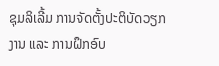ຊຸມລິເລີ້ມ ການຈັດຕັ້ງປະຕິບັດວຽກງານ ແລະ ການຝຶກອົບ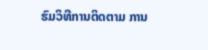ຮົມວິທີການຕິດຕາມ ການ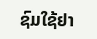ຊົມໃຊ້ຢາ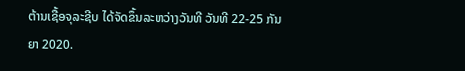ຕ້ານເຊື້ອຈຸລະຊີບ ໄດ້ຈັດຂຶ້ນລະຫວ່າງວັນທີ ວັນທີ 22-25 ກັນຍາ 2020.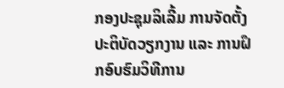ກອງປະຊຸມລິເລີ້ມ ການຈັດຕັ້ງປະຕິບັດວຽກງານ ແລະ ການຝຶກອົບຮົມວິທີການ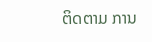ຕິດຕາມ ການ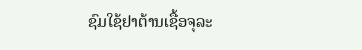ຊົມໃຊ້ຢາຕ້ານເຊື້ອຈຸລະ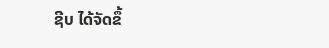ຊີບ ໄດ້ຈັດຂຶ້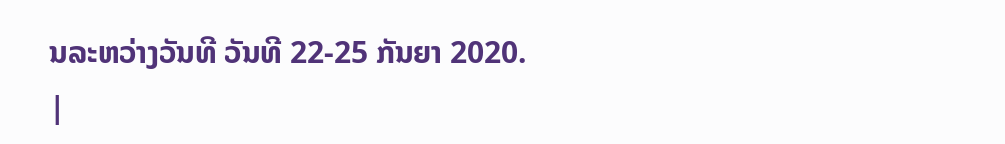ນລະຫວ່າງວັນທີ ວັນທີ 22-25 ກັນຍາ 2020.
|